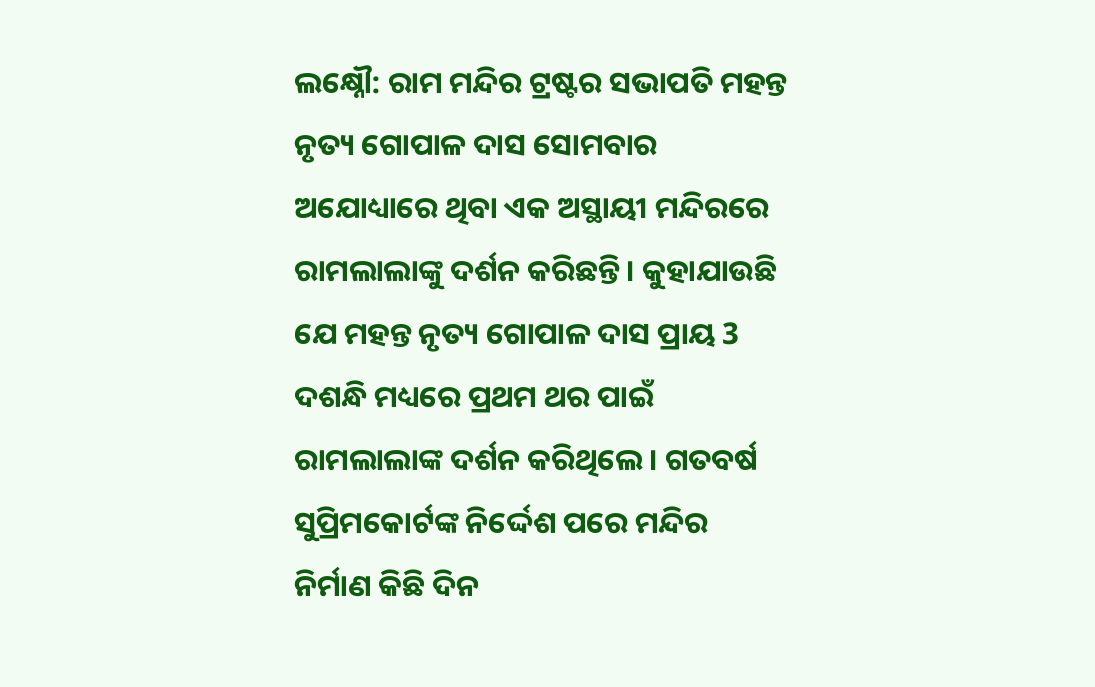ଲକ୍ଷ୍ନୌ: ରାମ ମନ୍ଦିର ଟ୍ରଷ୍ଟର ସଭାପତି ମହନ୍ତ ନୃତ୍ୟ ଗୋପାଳ ଦାସ ସୋମବାର ଅଯୋଧ୍ୟାରେ ଥିବା ଏକ ଅସ୍ଥାୟୀ ମନ୍ଦିରରେ ରାମଲାଲାଙ୍କୁ ଦର୍ଶନ କରିଛନ୍ତି । କୁହାଯାଉଛି ଯେ ମହନ୍ତ ନୃତ୍ୟ ଗୋପାଳ ଦାସ ପ୍ରାୟ 3 ଦଶନ୍ଧି ମଧ୍ୟରେ ପ୍ରଥମ ଥର ପାଇଁ ରାମଲାଲାଙ୍କ ଦର୍ଶନ କରିଥିଲେ। ଗତବର୍ଷ ସୁପ୍ରିମକୋର୍ଟଙ୍କ ନିର୍ଦ୍ଦେଶ ପରେ ମନ୍ଦିର ନିର୍ମାଣ କିଛି ଦିନ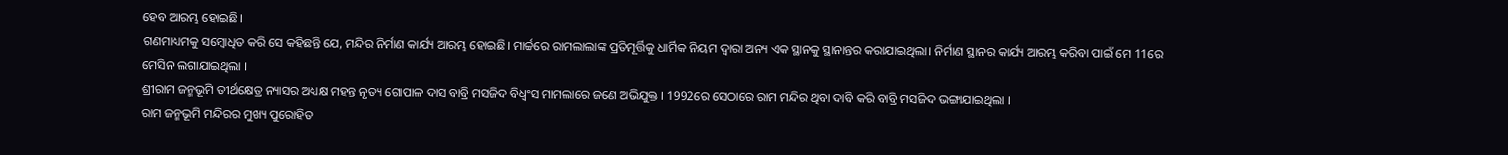ହେବ ଆରମ୍ଭ ହୋଇଛି।
ଗଣମାଧ୍ୟମକୁ ସମ୍ବୋଧିତ କରି ସେ କହିଛନ୍ତି ଯେ, ମନ୍ଦିର ନିର୍ମାଣ କାର୍ଯ୍ୟ ଆରମ୍ଭ ହୋଇଛି। ମାର୍ଚ୍ଚରେ ରାମଲାଲାଙ୍କ ପ୍ରତିମୂର୍ତ୍ତିକୁ ଧାର୍ମିକ ନିୟମ ଦ୍ୱାରା ଅନ୍ୟ ଏକ ସ୍ଥାନକୁ ସ୍ଥାନାନ୍ତର କରାଯାଇଥିଲା। ନିର୍ମାଣ ସ୍ଥାନର କାର୍ଯ୍ୟ ଆରମ୍ଭ କରିବା ପାଇଁ ମେ 11ରେ ମେସିନ ଲଗାଯାଇଥିଲା ।
ଶ୍ରୀରାମ ଜନ୍ମଭୂମି ତୀର୍ଥକ୍ଷେତ୍ର ନ୍ୟାସର ଅଧ୍ୟକ୍ଷ ମହନ୍ତ ନୃତ୍ୟ ଗୋପାଳ ଦାସ ବାବ୍ରି ମସଜିଦ ବିଧ୍ବଂସ ମାମଲାରେ ଜଣେ ଅଭିଯୁକ୍ତ । 1992ରେ ସେଠାରେ ରାମ ମନ୍ଦିର ଥିବା ଦାବି କରି ବାବ୍ରି ମସଜିଦ ଭଙ୍ଗାଯାଇଥିଲା ।
ରାମ ଜନ୍ମଭୂମି ମନ୍ଦିରର ମୁଖ୍ୟ ପୁରୋହିତ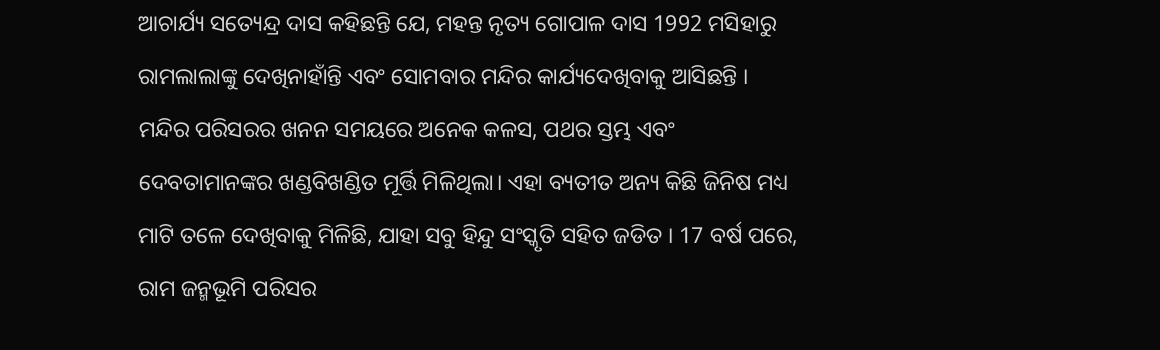ଆଚାର୍ଯ୍ୟ ସତ୍ୟେନ୍ଦ୍ର ଦାସ କହିଛନ୍ତି ଯେ, ମହନ୍ତ ନୃତ୍ୟ ଗୋପାଳ ଦାସ 1992 ମସିହାରୁ ରାମଲାଲାଙ୍କୁ ଦେଖିନାହାଁନ୍ତି ଏବଂ ସୋମବାର ମନ୍ଦିର କାର୍ଯ୍ୟଦେଖିବାକୁ ଆସିଛନ୍ତି ।
ମନ୍ଦିର ପରିସରର ଖନନ ସମୟରେ ଅନେକ କଳସ, ପଥର ସ୍ତମ୍ଭ ଏବଂ ଦେବତାମାନଙ୍କର ଖଣ୍ଡବିଖଣ୍ଡିତ ମୂର୍ତ୍ତି ମିଳିଥିଲା। ଏହା ବ୍ୟତୀତ ଅନ୍ୟ କିଛି ଜିନିଷ ମଧ୍ୟ ମାଟି ତଳେ ଦେଖିବାକୁ ମିଳିଛି, ଯାହା ସବୁ ହିନ୍ଦୁ ସଂସ୍କୃତି ସହିତ ଜଡିତ । 17 ବର୍ଷ ପରେ, ରାମ ଜନ୍ମଭୂମି ପରିସର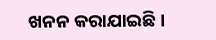ଖନନ କରାଯାଇଛି ।